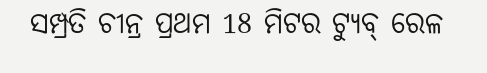ସମ୍ପ୍ରତି ଚୀନ୍ର ପ୍ରଥମ 18 ମିଟର ଟ୍ୟୁବ୍ ରେଳ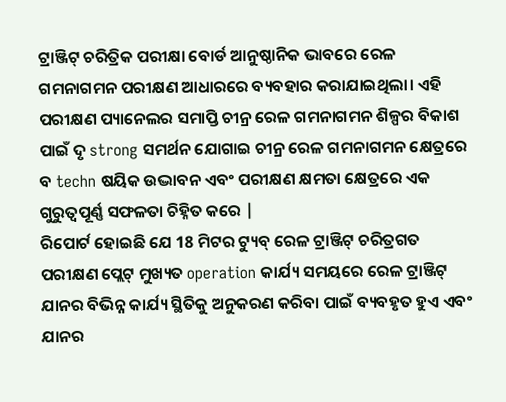ଟ୍ରାଞ୍ଜିଟ୍ ଚରିତ୍ରିକ ପରୀକ୍ଷା ବୋର୍ଡ ଆନୁଷ୍ଠାନିକ ଭାବରେ ରେଳ ଗମନାଗମନ ପରୀକ୍ଷଣ ଆଧାରରେ ବ୍ୟବହାର କରାଯାଇଥିଲା। ଏହି ପରୀକ୍ଷଣ ପ୍ୟାନେଲର ସମାପ୍ତି ଚୀନ୍ର ରେଳ ଗମନାଗମନ ଶିଳ୍ପର ବିକାଶ ପାଇଁ ଦୃ strong ସମର୍ଥନ ଯୋଗାଇ ଚୀନ୍ର ରେଳ ଗମନାଗମନ କ୍ଷେତ୍ରରେ ବ techn ଷୟିକ ଉଦ୍ଭାବନ ଏବଂ ପରୀକ୍ଷଣ କ୍ଷମତା କ୍ଷେତ୍ରରେ ଏକ ଗୁରୁତ୍ୱପୂର୍ଣ୍ଣ ସଫଳତା ଚିହ୍ନିତ କରେ |
ରିପୋର୍ଟ ହୋଇଛି ଯେ 18 ମିଟର ଟ୍ୟୁବ୍ ରେଳ ଟ୍ରାଞ୍ଜିଟ୍ ଚରିତ୍ରଗତ ପରୀକ୍ଷଣ ପ୍ଲେଟ୍ ମୁଖ୍ୟତ operation କାର୍ଯ୍ୟ ସମୟରେ ରେଳ ଟ୍ରାଞ୍ଜିଟ୍ ଯାନର ବିଭିନ୍ନ କାର୍ଯ୍ୟ ସ୍ଥିତିକୁ ଅନୁକରଣ କରିବା ପାଇଁ ବ୍ୟବହୃତ ହୁଏ ଏବଂ ଯାନର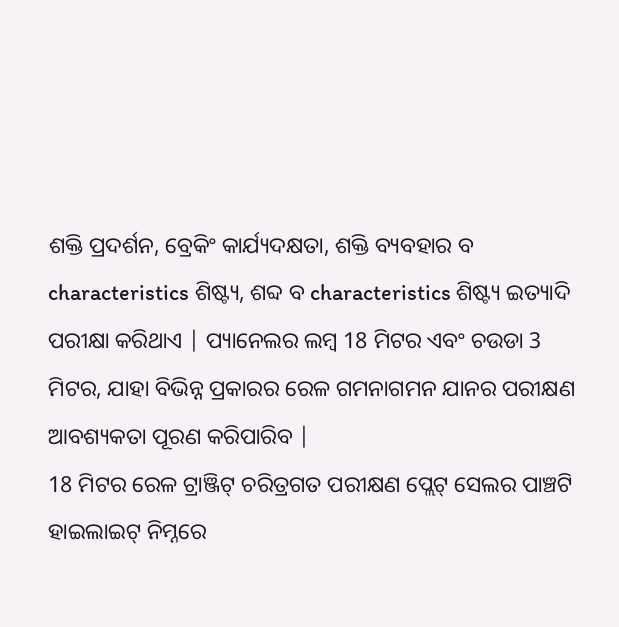ଶକ୍ତି ପ୍ରଦର୍ଶନ, ବ୍ରେକିଂ କାର୍ଯ୍ୟଦକ୍ଷତା, ଶକ୍ତି ବ୍ୟବହାର ବ characteristics ଶିଷ୍ଟ୍ୟ, ଶବ୍ଦ ବ characteristics ଶିଷ୍ଟ୍ୟ ଇତ୍ୟାଦି ପରୀକ୍ଷା କରିଥାଏ | ପ୍ୟାନେଲର ଲମ୍ବ 18 ମିଟର ଏବଂ ଚଉଡା 3 ମିଟର, ଯାହା ବିଭିନ୍ନ ପ୍ରକାରର ରେଳ ଗମନାଗମନ ଯାନର ପରୀକ୍ଷଣ ଆବଶ୍ୟକତା ପୂରଣ କରିପାରିବ |
18 ମିଟର ରେଳ ଟ୍ରାଞ୍ଜିଟ୍ ଚରିତ୍ରଗତ ପରୀକ୍ଷଣ ପ୍ଲେଟ୍ ସେଲର ପାଞ୍ଚଟି ହାଇଲାଇଟ୍ ନିମ୍ନରେ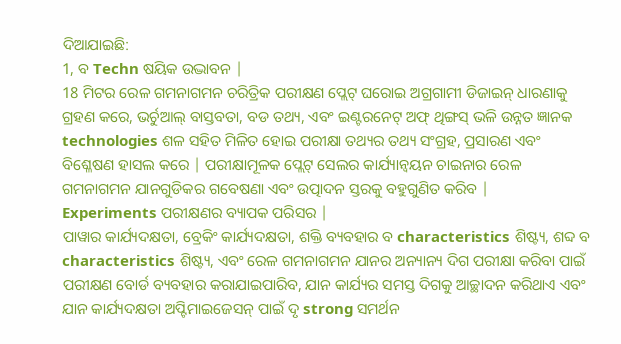ଦିଆଯାଇଛି:
1, ବ Techn ଷୟିକ ଉଦ୍ଭାବନ |
18 ମିଟର ରେଳ ଗମନାଗମନ ଚରିତ୍ରିକ ପରୀକ୍ଷଣ ପ୍ଲେଟ୍ ଘରୋଇ ଅଗ୍ରଗାମୀ ଡିଜାଇନ୍ ଧାରଣାକୁ ଗ୍ରହଣ କରେ, ଭର୍ଚୁଆଲ୍ ବାସ୍ତବତା, ବଡ ତଥ୍ୟ, ଏବଂ ଇଣ୍ଟରନେଟ୍ ଅଫ୍ ଥିଙ୍ଗସ୍ ଭଳି ଉନ୍ନତ ଜ୍ଞାନକ technologies ଶଳ ସହିତ ମିଳିତ ହୋଇ ପରୀକ୍ଷା ତଥ୍ୟର ତଥ୍ୟ ସଂଗ୍ରହ, ପ୍ରସାରଣ ଏବଂ ବିଶ୍ଳେଷଣ ହାସଲ କରେ | ପରୀକ୍ଷାମୂଳକ ପ୍ଲେଟ୍ ସେଲର କାର୍ଯ୍ୟାନ୍ୱୟନ ଚାଇନାର ରେଳ ଗମନାଗମନ ଯାନଗୁଡିକର ଗବେଷଣା ଏବଂ ଉତ୍ପାଦନ ସ୍ତରକୁ ବହୁଗୁଣିତ କରିବ |
Experiments ପରୀକ୍ଷଣର ବ୍ୟାପକ ପରିସର |
ପାୱାର କାର୍ଯ୍ୟଦକ୍ଷତା, ବ୍ରେକିଂ କାର୍ଯ୍ୟଦକ୍ଷତା, ଶକ୍ତି ବ୍ୟବହାର ବ characteristics ଶିଷ୍ଟ୍ୟ, ଶବ୍ଦ ବ characteristics ଶିଷ୍ଟ୍ୟ, ଏବଂ ରେଳ ଗମନାଗମନ ଯାନର ଅନ୍ୟାନ୍ୟ ଦିଗ ପରୀକ୍ଷା କରିବା ପାଇଁ ପରୀକ୍ଷଣ ବୋର୍ଡ ବ୍ୟବହାର କରାଯାଇପାରିବ, ଯାନ କାର୍ଯ୍ୟର ସମସ୍ତ ଦିଗକୁ ଆଚ୍ଛାଦନ କରିଥାଏ ଏବଂ ଯାନ କାର୍ଯ୍ୟଦକ୍ଷତା ଅପ୍ଟିମାଇଜେସନ୍ ପାଇଁ ଦୃ strong ସମର୍ଥନ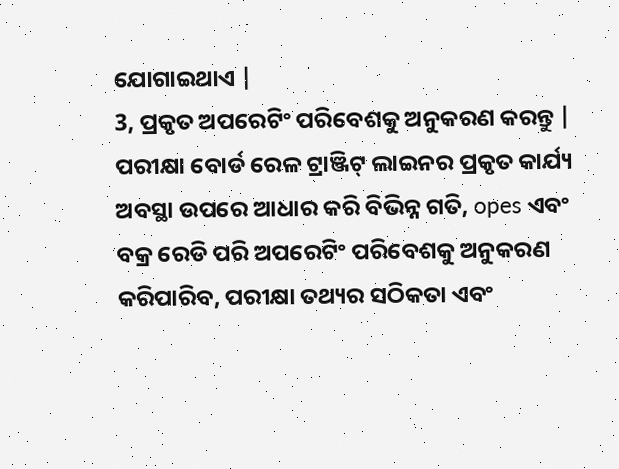ଯୋଗାଇଥାଏ |
3, ପ୍ରକୃତ ଅପରେଟିଂ ପରିବେଶକୁ ଅନୁକରଣ କରନ୍ତୁ |
ପରୀକ୍ଷା ବୋର୍ଡ ରେଳ ଟ୍ରାଞ୍ଜିଟ୍ ଲାଇନର ପ୍ରକୃତ କାର୍ଯ୍ୟ ଅବସ୍ଥା ଉପରେ ଆଧାର କରି ବିଭିନ୍ନ ଗତି, opes ଏବଂ ବକ୍ର ରେଡି ପରି ଅପରେଟିଂ ପରିବେଶକୁ ଅନୁକରଣ କରିପାରିବ, ପରୀକ୍ଷା ତଥ୍ୟର ସଠିକତା ଏବଂ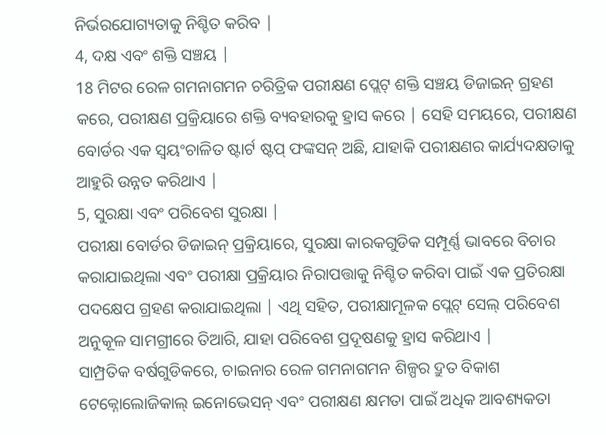ନିର୍ଭରଯୋଗ୍ୟତାକୁ ନିଶ୍ଚିତ କରିବ |
4, ଦକ୍ଷ ଏବଂ ଶକ୍ତି ସଞ୍ଚୟ |
18 ମିଟର ରେଳ ଗମନାଗମନ ଚରିତ୍ରିକ ପରୀକ୍ଷଣ ପ୍ଲେଟ୍ ଶକ୍ତି ସଞ୍ଚୟ ଡିଜାଇନ୍ ଗ୍ରହଣ କରେ, ପରୀକ୍ଷଣ ପ୍ରକ୍ରିୟାରେ ଶକ୍ତି ବ୍ୟବହାରକୁ ହ୍ରାସ କରେ | ସେହି ସମୟରେ, ପରୀକ୍ଷଣ ବୋର୍ଡର ଏକ ସ୍ୱୟଂଚାଳିତ ଷ୍ଟାର୍ଟ ଷ୍ଟପ୍ ଫଙ୍କସନ୍ ଅଛି, ଯାହାକି ପରୀକ୍ଷଣର କାର୍ଯ୍ୟଦକ୍ଷତାକୁ ଆହୁରି ଉନ୍ନତ କରିଥାଏ |
5, ସୁରକ୍ଷା ଏବଂ ପରିବେଶ ସୁରକ୍ଷା |
ପରୀକ୍ଷା ବୋର୍ଡର ଡିଜାଇନ୍ ପ୍ରକ୍ରିୟାରେ, ସୁରକ୍ଷା କାରକଗୁଡିକ ସମ୍ପୂର୍ଣ୍ଣ ଭାବରେ ବିଚାର କରାଯାଇଥିଲା ଏବଂ ପରୀକ୍ଷା ପ୍ରକ୍ରିୟାର ନିରାପତ୍ତାକୁ ନିଶ୍ଚିତ କରିବା ପାଇଁ ଏକ ପ୍ରତିରକ୍ଷା ପଦକ୍ଷେପ ଗ୍ରହଣ କରାଯାଇଥିଲା | ଏଥି ସହିତ, ପରୀକ୍ଷାମୂଳକ ପ୍ଲେଟ୍ ସେଲ୍ ପରିବେଶ ଅନୁକୂଳ ସାମଗ୍ରୀରେ ତିଆରି, ଯାହା ପରିବେଶ ପ୍ରଦୂଷଣକୁ ହ୍ରାସ କରିଥାଏ |
ସାମ୍ପ୍ରତିକ ବର୍ଷଗୁଡିକରେ, ଚାଇନାର ରେଳ ଗମନାଗମନ ଶିଳ୍ପର ଦ୍ରୁତ ବିକାଶ ଟେକ୍ନୋଲୋଜିକାଲ୍ ଇନୋଭେସନ୍ ଏବଂ ପରୀକ୍ଷଣ କ୍ଷମତା ପାଇଁ ଅଧିକ ଆବଶ୍ୟକତା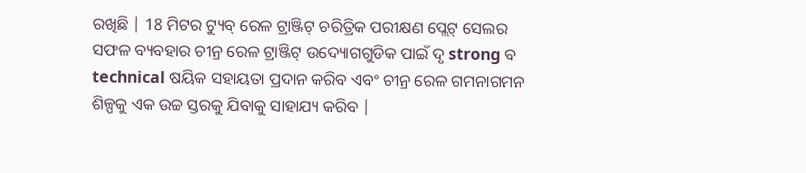ରଖିଛି | 18 ମିଟର ଟ୍ୟୁବ୍ ରେଳ ଟ୍ରାଞ୍ଜିଟ୍ ଚରିତ୍ରିକ ପରୀକ୍ଷଣ ପ୍ଲେଟ୍ ସେଲର ସଫଳ ବ୍ୟବହାର ଚୀନ୍ର ରେଳ ଟ୍ରାଞ୍ଜିଟ୍ ଉଦ୍ୟୋଗଗୁଡିକ ପାଇଁ ଦୃ strong ବ technical ଷୟିକ ସହାୟତା ପ୍ରଦାନ କରିବ ଏବଂ ଚୀନ୍ର ରେଳ ଗମନାଗମନ ଶିଳ୍ପକୁ ଏକ ଉଚ୍ଚ ସ୍ତରକୁ ଯିବାକୁ ସାହାଯ୍ୟ କରିବ |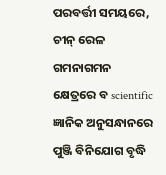ପରବର୍ତ୍ତୀ ସମୟରେ, ଚୀନ୍ ରେଳ ଗମନାଗମନ କ୍ଷେତ୍ରରେ ବ scientific ଜ୍ଞାନିକ ଅନୁସନ୍ଧାନରେ ପୁଞ୍ଜି ବିନିଯୋଗ ବୃଦ୍ଧି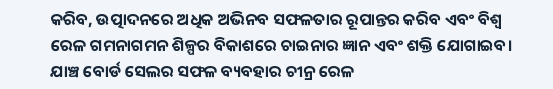କରିବ, ଉତ୍ପାଦନରେ ଅଧିକ ଅଭିନବ ସଫଳତାର ରୂପାନ୍ତର କରିବ ଏବଂ ବିଶ୍ୱ ରେଳ ଗମନାଗମନ ଶିଳ୍ପର ବିକାଶରେ ଚାଇନାର ଜ୍ଞାନ ଏବଂ ଶକ୍ତି ଯୋଗାଇବ।
ଯାଞ୍ଚ ବୋର୍ଡ ସେଲର ସଫଳ ବ୍ୟବହାର ଚୀନ୍ର ରେଳ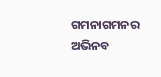ଗମନାଗମନର ଅଭିନବ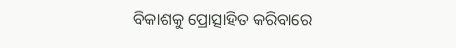ବିକାଶକୁ ପ୍ରୋତ୍ସାହିତ କରିବାରେ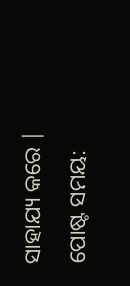ସାହାଯ୍ୟ କରେ |
ପୋଷ୍ଟ ସମୟ: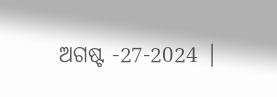ଅଗଷ୍ଟ -27-2024 |